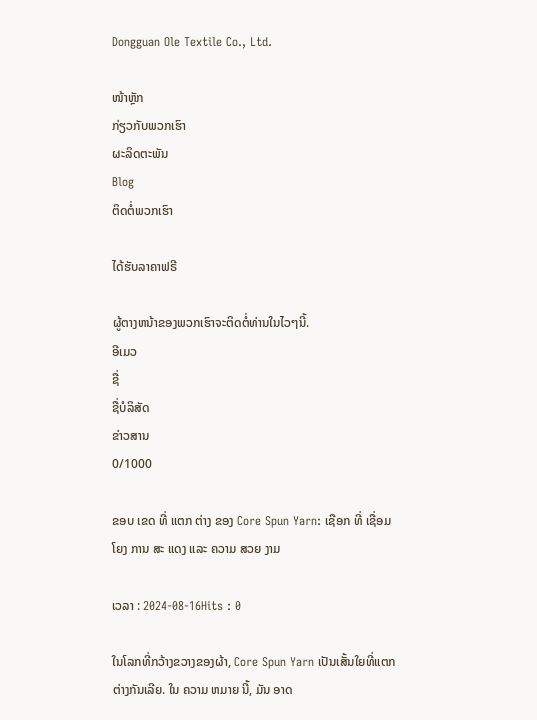Dongguan Ole Textile Co., Ltd.

ໜ້າຫຼັກ
ກ່ຽວກັບພວກເຮົາ
ຜະລິດຕະພັນ
Blog
ຕິດຕໍ່ພວກເຮົາ

ໄດ້ຮັບລາຄາຟຣີ

ຜູ້ຕາງຫນ້າຂອງພວກເຮົາຈະຕິດຕໍ່ທ່ານໃນໄວໆນີ້.
ອີເມວ
ຊື່
ຊື່ບໍລິສັດ
ຂ່າວສານ
0/1000

ຂອບ ເຂດ ທີ່ ແຕກ ຕ່າງ ຂອງ Core Spun Yarn: ເຊືອກ ທີ່ ເຊື່ອມ ໂຍງ ການ ສະ ແດງ ແລະ ຄວາມ ສວຍ ງາມ

ເວລາ : 2024-08-16Hits : 0

ໃນໂລກທີ່ກວ້າງຂວາງຂອງຜ້າ, Core Spun Yarn ເປັນເສັ້ນໃຍທີ່ແຕກຕ່າງກັນເລີຍ. ໃນ ຄວາມ ຫມາຍ ນີ້, ມັນ ອາດ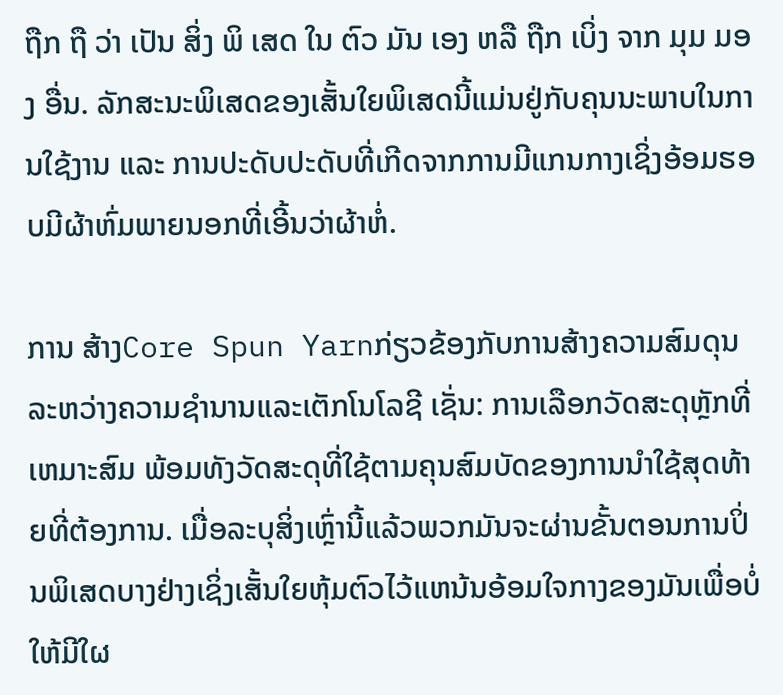ຖືກ ຖື ວ່າ ເປັນ ສິ່ງ ພິ ເສດ ໃນ ຕົວ ມັນ ເອງ ຫລື ຖືກ ເບິ່ງ ຈາກ ມຸມ ມອງ ອື່ນ. ລັກສະນະພິເສດຂອງເສັ້ນໃຍພິເສດນີ້ແມ່ນຢູ່ກັບຄຸນນະພາບໃນການໃຊ້ງານ ແລະ ການປະດັບປະດັບທີ່ເກີດຈາກການມີແກນກາງເຊິ່ງອ້ອມຮອບມີຜ້າຫົ່ມພາຍນອກທີ່ເອີ້ນວ່າຜ້າຫໍ່.

ການ ສ້າງCore Spun Yarnກ່ຽວຂ້ອງກັບການສ້າງຄວາມສົມດຸນລະຫວ່າງຄວາມຊໍານານແລະເຕັກໂນໂລຊີ ເຊັ່ນ: ການເລືອກວັດສະດຸຫຼັກທີ່ເຫມາະສົມ ພ້ອມທັງວັດສະດຸທີ່ໃຊ້ຕາມຄຸນສົມບັດຂອງການນໍາໃຊ້ສຸດທ້າຍທີ່ຕ້ອງການ. ເມື່ອລະບຸສິ່ງເຫຼົ່ານີ້ແລ້ວພວກມັນຈະຜ່ານຂັ້ນຕອນການປິ່ນພິເສດບາງຢ່າງເຊິ່ງເສັ້ນໃຍຫຸ້ມຕົວໄວ້ແຫນ້ນອ້ອມໃຈກາງຂອງມັນເພື່ອບໍ່ໃຫ້ມີໃຜ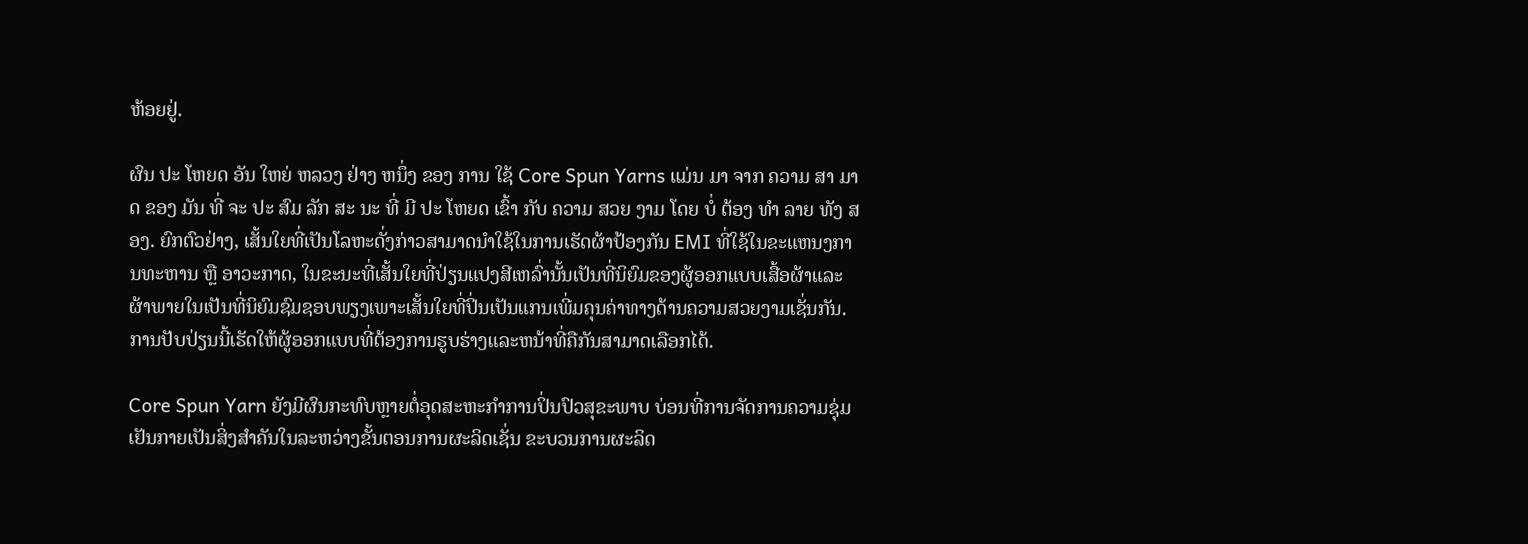ຫ້ອຍຢູ່.

ຜົນ ປະ ໂຫຍດ ອັນ ໃຫຍ່ ຫລວງ ຢ່າງ ຫນຶ່ງ ຂອງ ການ ໃຊ້ Core Spun Yarns ແມ່ນ ມາ ຈາກ ຄວາມ ສາ ມາດ ຂອງ ມັນ ທີ່ ຈະ ປະ ສົມ ລັກ ສະ ນະ ທີ່ ມີ ປະ ໂຫຍດ ເຂົ້າ ກັບ ຄວາມ ສວຍ ງາມ ໂດຍ ບໍ່ ຕ້ອງ ທໍາ ລາຍ ທັງ ສອງ. ຍົກຕົວຢ່າງ, ເສັ້ນໃຍທີ່ເປັນໂລຫະດັ່ງກ່າວສາມາດນໍາໃຊ້ໃນການເຮັດຜ້າປ້ອງກັນ EMI ທີ່ໃຊ້ໃນຂະແຫນງການທະຫານ ຫຼື ອາວະກາດ, ໃນຂະນະທີ່ເສັ້ນໃຍທີ່ປ່ຽນແປງສີເຫລົ່ານັ້ນເປັນທີ່ນິຍົມຂອງຜູ້ອອກແບບເສື້ອຜ້າແລະຜ້າພາຍໃນເປັນທີ່ນິຍົມຊົມຊອບພຽງເພາະເສັ້ນໃຍທີ່ປິ່ນເປັນແກນເພີ່ມຄຸນຄ່າທາງດ້ານຄວາມສວຍງາມເຊັ່ນກັນ. ການປັບປ່ຽນນີ້ເຮັດໃຫ້ຜູ້ອອກແບບທີ່ຕ້ອງການຮູບຮ່າງແລະຫນ້າທີ່ຄືກັນສາມາດເລືອກໄດ້.

Core Spun Yarn ຍັງມີຜົນກະທົບຫຼາຍຕໍ່ອຸດສະຫະກໍາການປິ່ນປົວສຸຂະພາບ ບ່ອນທີ່ການຈັດການຄວາມຊຸ່ມເຢັນກາຍເປັນສິ່ງສໍາຄັນໃນລະຫວ່າງຂັ້ນຕອນການຜະລິດເຊັ່ນ ຂະບວນການຜະລິດ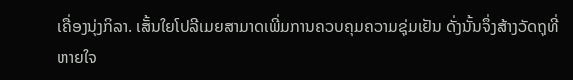ເຄື່ອງນຸ່ງກິລາ. ເສັ້ນໃຍໂປລີເມຍສາມາດເພີ່ມການຄວບຄຸມຄວາມຊຸ່ມເຢັນ ດັ່ງນັ້ນຈຶ່ງສ້າງວັດຖຸທີ່ຫາຍໃຈ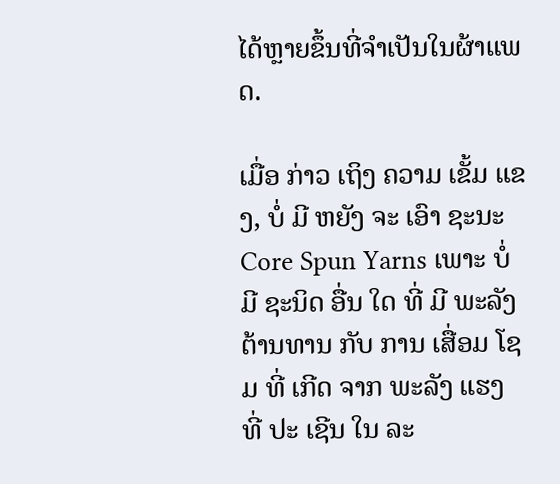ໄດ້ຫຼາຍຂຶ້ນທີ່ຈໍາເປັນໃນຜ້າແພດ.

ເມື່ອ ກ່າວ ເຖິງ ຄວາມ ເຂັ້ມ ແຂງ, ບໍ່ ມີ ຫຍັງ ຈະ ເອົາ ຊະນະ Core Spun Yarns ເພາະ ບໍ່ ມີ ຊະນິດ ອື່ນ ໃດ ທີ່ ມີ ພະລັງ ຕ້ານທານ ກັບ ການ ເສື່ອມ ໂຊມ ທີ່ ເກີດ ຈາກ ພະລັງ ແຮງ ທີ່ ປະ ເຊີນ ໃນ ລະ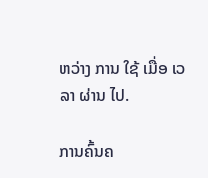ຫວ່າງ ການ ໃຊ້ ເມື່ອ ເວລາ ຜ່ານ ໄປ.

ການຄົ້ນຄ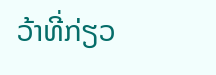ວ້າທີ່ກ່ຽວ